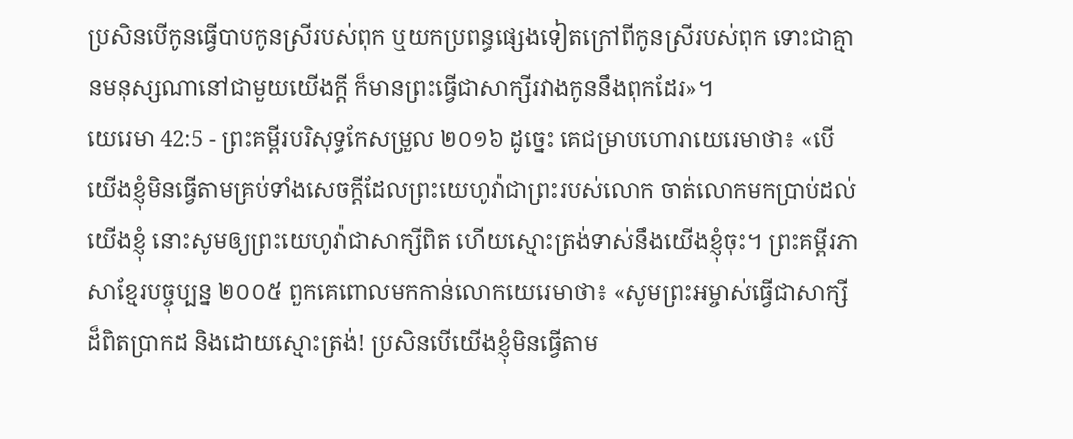ប្រសិនបើកូនធ្វើបាបកូនស្រីរបស់ពុក ឬយកប្រពន្ធផ្សេងទៀតក្រៅពីកូនស្រីរបស់ពុក ទោះជាគ្មានមនុស្សណានៅជាមួយយើងក្ដី ក៏មានព្រះធ្វើជាសាក្សីរវាងកូននឹងពុកដែរ»។
យេរេមា 42:5 - ព្រះគម្ពីរបរិសុទ្ធកែសម្រួល ២០១៦ ដូច្នេះ គេជម្រាបហោរាយេរេមាថា៖ «បើយើងខ្ញុំមិនធ្វើតាមគ្រប់ទាំងសេចក្ដីដែលព្រះយេហូវ៉ាជាព្រះរបស់លោក ចាត់លោកមកប្រាប់ដល់យើងខ្ញុំ នោះសូមឲ្យព្រះយេហូវ៉ាជាសាក្សីពិត ហើយស្មោះត្រង់ទាស់នឹងយើងខ្ញុំចុះ។ ព្រះគម្ពីរភាសាខ្មែរបច្ចុប្បន្ន ២០០៥ ពួកគេពោលមកកាន់លោកយេរេមាថា៖ «សូមព្រះអម្ចាស់ធ្វើជាសាក្សីដ៏ពិតប្រាកដ និងដោយស្មោះត្រង់! ប្រសិនបើយើងខ្ញុំមិនធ្វើតាម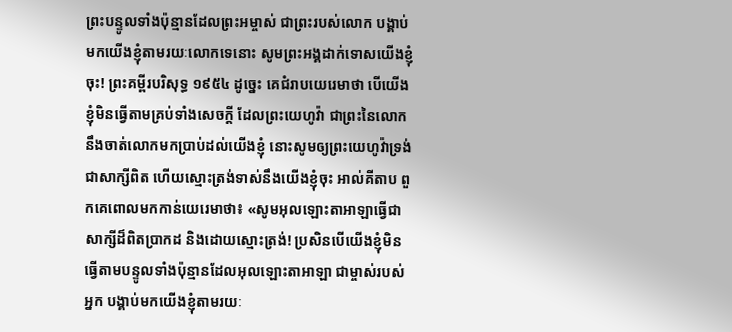ព្រះបន្ទូលទាំងប៉ុន្មានដែលព្រះអម្ចាស់ ជាព្រះរបស់លោក បង្គាប់មកយើងខ្ញុំតាមរយៈលោកទេនោះ សូមព្រះអង្គដាក់ទោសយើងខ្ញុំចុះ! ព្រះគម្ពីរបរិសុទ្ធ ១៩៥៤ ដូច្នេះ គេជំរាបយេរេមាថា បើយើងខ្ញុំមិនធ្វើតាមគ្រប់ទាំងសេចក្ដី ដែលព្រះយេហូវ៉ា ជាព្រះនៃលោក នឹងចាត់លោកមកប្រាប់ដល់យើងខ្ញុំ នោះសូមឲ្យព្រះយេហូវ៉ាទ្រង់ជាសាក្សីពិត ហើយស្មោះត្រង់ទាស់នឹងយើងខ្ញុំចុះ អាល់គីតាប ពួកគេពោលមកកាន់យេរេមាថា៖ «សូមអុលឡោះតាអាឡាធ្វើជាសាក្សីដ៏ពិតប្រាកដ និងដោយស្មោះត្រង់! ប្រសិនបើយើងខ្ញុំមិនធ្វើតាមបន្ទូលទាំងប៉ុន្មានដែលអុលឡោះតាអាឡា ជាម្ចាស់របស់អ្នក បង្គាប់មកយើងខ្ញុំតាមរយៈ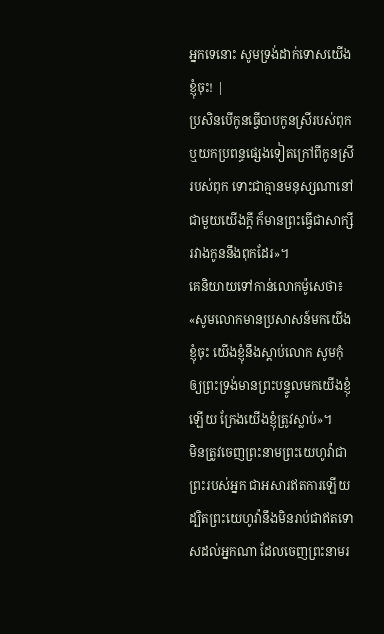អ្នកទេនោះ សូមទ្រង់ដាក់ទោសយើងខ្ញុំចុះ! |
ប្រសិនបើកូនធ្វើបាបកូនស្រីរបស់ពុក ឬយកប្រពន្ធផ្សេងទៀតក្រៅពីកូនស្រីរបស់ពុក ទោះជាគ្មានមនុស្សណានៅជាមួយយើងក្ដី ក៏មានព្រះធ្វើជាសាក្សីរវាងកូននឹងពុកដែរ»។
គេនិយាយទៅកាន់លោកម៉ូសេថា៖ «សូមលោកមានប្រសាសន៍មកយើងខ្ញុំចុះ យើងខ្ញុំនឹងស្តាប់លោក សូមកុំឲ្យព្រះទ្រង់មានព្រះបន្ទូលមកយើងខ្ញុំឡើយ ក្រែងយើងខ្ញុំត្រូវស្លាប់»។
មិនត្រូវចេញព្រះនាមព្រះយេហូវ៉ាជាព្រះរបស់អ្នក ជាអសារឥតការឡើយ ដ្បិតព្រះយេហូវ៉ានឹងមិនរាប់ជាឥតទោសដល់អ្នកណា ដែលចេញព្រះនាមរ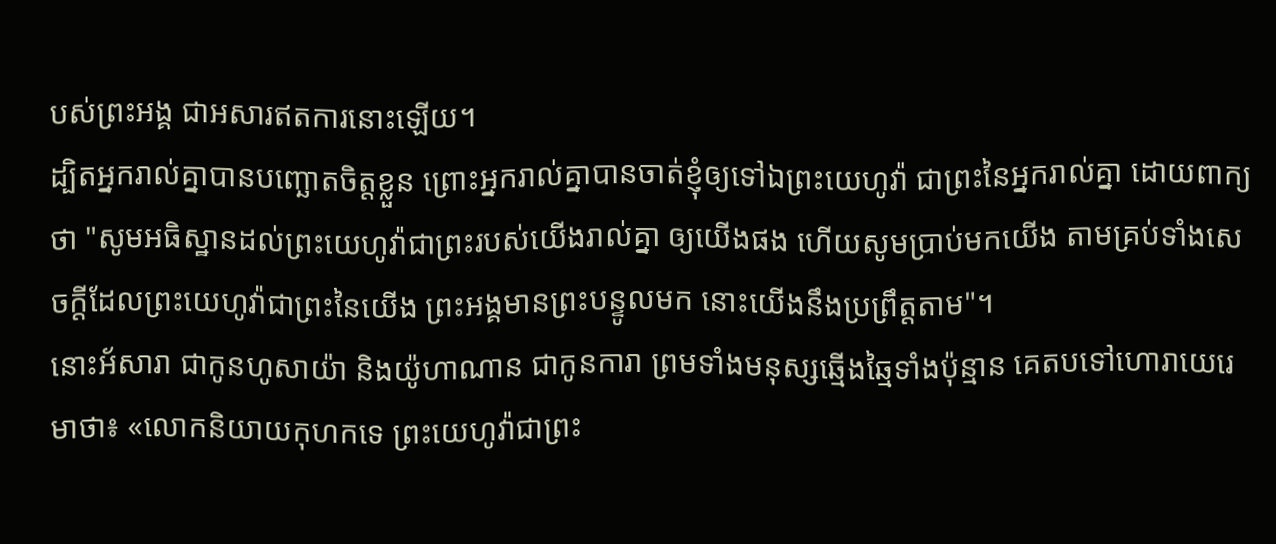បស់ព្រះអង្គ ជាអសារឥតការនោះឡើយ។
ដ្បិតអ្នករាល់គ្នាបានបញ្ឆោតចិត្តខ្លួន ព្រោះអ្នករាល់គ្នាបានចាត់ខ្ញុំឲ្យទៅឯព្រះយេហូវ៉ា ជាព្រះនៃអ្នករាល់គ្នា ដោយពាក្យថា "សូមអធិស្ឋានដល់ព្រះយេហូវ៉ាជាព្រះរបស់យើងរាល់គ្នា ឲ្យយើងផង ហើយសូមប្រាប់មកយើង តាមគ្រប់ទាំងសេចក្ដីដែលព្រះយេហូវ៉ាជាព្រះនៃយើង ព្រះអង្គមានព្រះបន្ទូលមក នោះយើងនឹងប្រព្រឹត្តតាម"។
នោះអ័សារា ជាកូនហូសាយ៉ា និងយ៉ូហាណាន ជាកូនការា ព្រមទាំងមនុស្សឆ្មើងឆ្មៃទាំងប៉ុន្មាន គេតបទៅហោរាយេរេមាថា៖ «លោកនិយាយកុហកទេ ព្រះយេហូវ៉ាជាព្រះ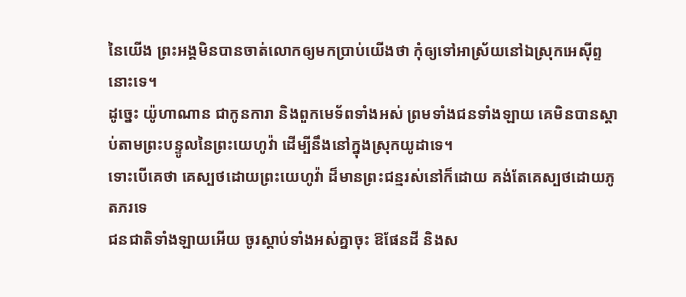នៃយើង ព្រះអង្គមិនបានចាត់លោកឲ្យមកប្រាប់យើងថា កុំឲ្យទៅអាស្រ័យនៅឯស្រុកអេស៊ីព្ទនោះទេ។
ដូច្នេះ យ៉ូហាណាន ជាកូនការា និងពួកមេទ័ពទាំងអស់ ព្រមទាំងជនទាំងឡាយ គេមិនបានស្តាប់តាមព្រះបន្ទូលនៃព្រះយេហូវ៉ា ដើម្បីនឹងនៅក្នុងស្រុកយូដាទេ។
ទោះបើគេថា គេស្បថដោយព្រះយេហូវ៉ា ដ៏មានព្រះជន្មរស់នៅក៏ដោយ គង់តែគេស្បថដោយភូតភរទេ
ជនជាតិទាំងឡាយអើយ ចូរស្តាប់ទាំងអស់គ្នាចុះ ឱផែនដី និងស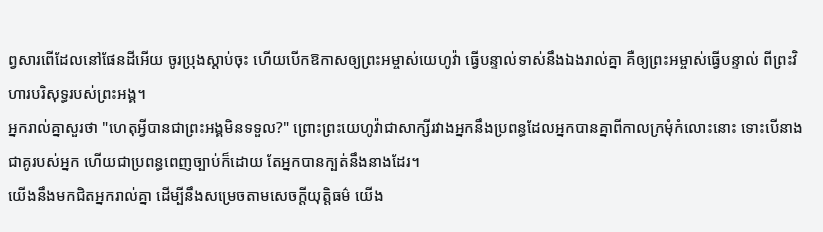ព្វសារពើដែលនៅផែនដីអើយ ចូរប្រុងស្តាប់ចុះ ហើយបើកឱកាសឲ្យព្រះអម្ចាស់យេហូវ៉ា ធ្វើបន្ទាល់ទាស់នឹងឯងរាល់គ្នា គឺឲ្យព្រះអម្ចាស់ធ្វើបន្ទាល់ ពីព្រះវិហារបរិសុទ្ធរបស់ព្រះអង្គ។
អ្នករាល់គ្នាសួរថា "ហេតុអ្វីបានជាព្រះអង្គមិនទទួល?" ព្រោះព្រះយេហូវ៉ាជាសាក្សីរវាងអ្នកនឹងប្រពន្ធដែលអ្នកបានគ្នាពីកាលក្រមុំកំលោះនោះ ទោះបើនាងជាគូរបស់អ្នក ហើយជាប្រពន្ធពេញច្បាប់ក៏ដោយ តែអ្នកបានក្បត់នឹងនាងដែរ។
យើងនឹងមកជិតអ្នករាល់គ្នា ដើម្បីនឹងសម្រេចតាមសេចក្ដីយុត្តិធម៌ យើង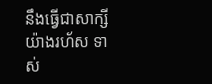នឹងធ្វើជាសាក្សីយ៉ាងរហ័ស ទាស់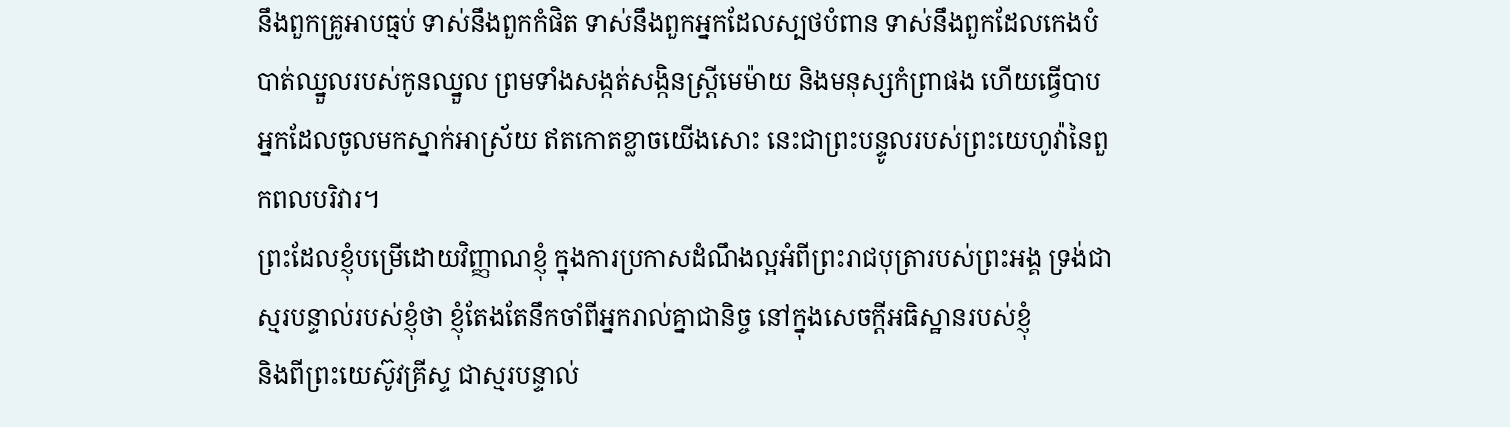នឹងពួកគ្រូអាបធ្មប់ ទាស់នឹងពួកកំផិត ទាស់នឹងពួកអ្នកដែលស្បថបំពាន ទាស់នឹងពួកដែលកេងបំបាត់ឈ្នួលរបស់កូនឈ្នួល ព្រមទាំងសង្កត់សង្កិនស្ត្រីមេម៉ាយ និងមនុស្សកំព្រាផង ហើយធ្វើបាបអ្នកដែលចូលមកស្នាក់អាស្រ័យ ឥតកោតខ្លាចយើងសោះ នេះជាព្រះបន្ទូលរបស់ព្រះយេហូវ៉ានៃពួកពលបរិវារ។
ព្រះដែលខ្ញុំបម្រើដោយវិញ្ញាណខ្ញុំ ក្នុងការប្រកាសដំណឹងល្អអំពីព្រះរាជបុត្រារបស់ព្រះអង្គ ទ្រង់ជាស្មរបន្ទាល់របស់ខ្ញុំថា ខ្ញុំតែងតែនឹកចាំពីអ្នករាល់គ្នាជានិច្ច នៅក្នុងសេចក្តីអធិស្ឋានរបស់ខ្ញុំ
និងពីព្រះយេស៊ូវគ្រីស្ទ ជាស្មរបន្ទាល់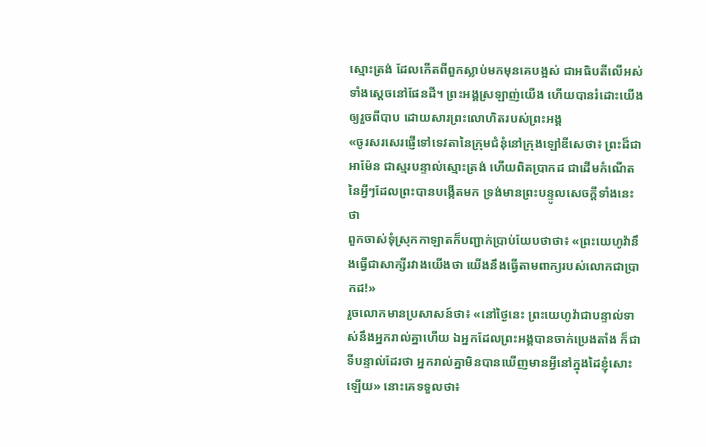ស្មោះត្រង់ ដែលកើតពីពួកស្លាប់មកមុនគេបង្អស់ ជាអធិបតីលើអស់ទាំងស្តេចនៅផែនដី។ ព្រះអង្គស្រឡាញ់យើង ហើយបានរំដោះយើងឲ្យរួចពីបាប ដោយសារព្រះលោហិតរបស់ព្រះអង្គ
«ចូរសរសេរផ្ញើទៅទេវតានៃក្រុមជំនុំនៅក្រុងឡៅឌីសេថា៖ ព្រះដ៏ជាអាម៉ែន ជាស្មរបន្ទាល់ស្មោះត្រង់ ហើយពិតប្រាកដ ជាដើមកំណើតនៃអ្វីៗដែលព្រះបានបង្កើតមក ទ្រង់មានព្រះបន្ទូលសេចក្ដីទាំងនេះថា
ពួកចាស់ទុំស្រុកកាឡាតក៏បញ្ជាក់ប្រាប់យែបថាថា៖ «ព្រះយេហូវ៉ានឹងធ្វើជាសាក្សីរវាងយើងថា យើងនឹងធ្វើតាមពាក្យរបស់លោកជាប្រាកដ!»
រួចលោកមានប្រសាសន៍ថា៖ «នៅថ្ងៃនេះ ព្រះយេហូវ៉ាជាបន្ទាល់ទាស់នឹងអ្នករាល់គ្នាហើយ ឯអ្នកដែលព្រះអង្គបានចាក់ប្រេងតាំង ក៏ជាទីបន្ទាល់ដែរថា អ្នករាល់គ្នាមិនបានឃើញមានអ្វីនៅក្នុងដៃខ្ញុំសោះឡើយ» នោះគេទទួលថា៖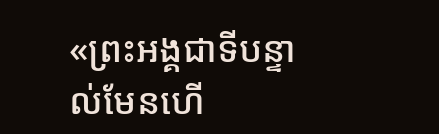«ព្រះអង្គជាទីបន្ទាល់មែនហើ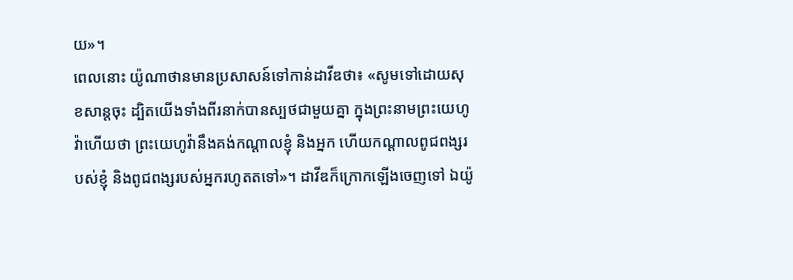យ»។
ពេលនោះ យ៉ូណាថានមានប្រសាសន៍ទៅកាន់ដាវីឌថា៖ «សូមទៅដោយសុខសាន្តចុះ ដ្បិតយើងទាំងពីរនាក់បានស្បថជាមួយគ្នា ក្នុងព្រះនាមព្រះយេហូវ៉ាហើយថា ព្រះយេហូវ៉ានឹងគង់កណ្ដាលខ្ញុំ និងអ្នក ហើយកណ្ដាលពូជពង្សរបស់ខ្ញុំ និងពូជពង្សរបស់អ្នករហូតតទៅ»។ ដាវីឌក៏ក្រោកឡើងចេញទៅ ឯយ៉ូ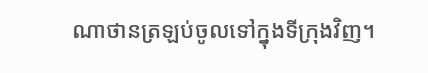ណាថានត្រឡប់ចូលទៅក្នុងទីក្រុងវិញ។